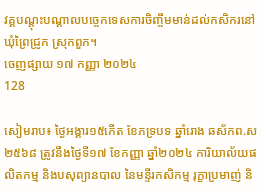វគ្គបណ្ដុះបណ្ដាលបច្ចេកទេសការចិញ្ចឹមមាន់ដល់កសិករនៅឃុំព្រៃជ្រូក ស្រុកពួក។
ចេញផ្សាយ ១៧ កញ្ញា ២០២៤
128

សៀមរាប៖ ថ្ងៃអង្គារ១៥កើត ខែភទ្របទ ឆ្នាំរោង ឆស័កព.ស២៥៦៨ ត្រូវនឹងថ្ងៃទី១៧ ខែកញ្ញា ឆ្នាំ២០២៤ ការិយាល័យផលិតកម្ម និងបសុព្យានបាល នៃមន្ទីរកសិកម្ម រុក្ខាប្រមាញ់ និ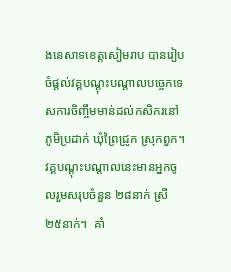ងនេសាទខេត្តសៀមរាប បានរៀបចំផ្ដល់វគ្គបណ្ដុះបណ្ដាលបច្ចេកទេសការចិញ្ចឹមមាន់ដល់កសិករនៅភូមិប្រដាក់ ឃុំព្រៃជ្រូក ស្រុកពួក។ វគ្គបណ្ដុះបណ្ដាលនេះមានអ្នកចូលរួមសរុបចំនួន ២៨នាក់ ស្រី ២៥នាក់។  គាំ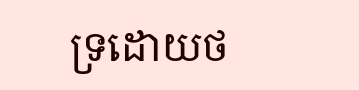ទ្រដោយថ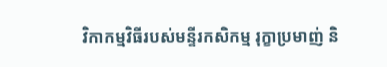វិកាកម្មវិធីរបស់មន្ទីរកសិកម្ម រុក្ខាប្រមាញ់ និ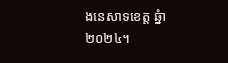ងនេសាទខេត្ត ឆ្នំា២០២៤។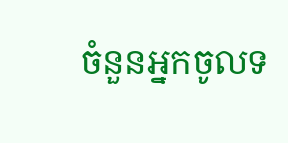ចំនួនអ្នកចូលទ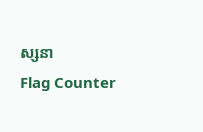ស្សនា
Flag Counter